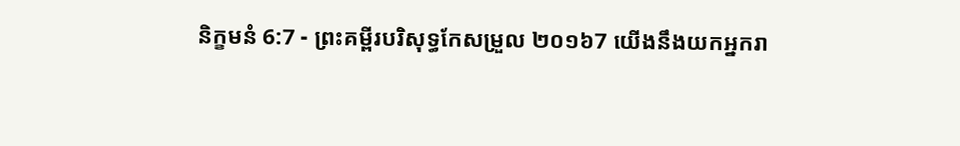និក្ខមនំ 6:7 - ព្រះគម្ពីរបរិសុទ្ធកែសម្រួល ២០១៦7 យើងនឹងយកអ្នករា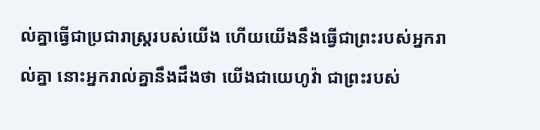ល់គ្នាធ្វើជាប្រជារាស្ត្ររបស់យើង ហើយយើងនឹងធ្វើជាព្រះរបស់អ្នករាល់គ្នា នោះអ្នករាល់គ្នានឹងដឹងថា យើងជាយេហូវ៉ា ជាព្រះរបស់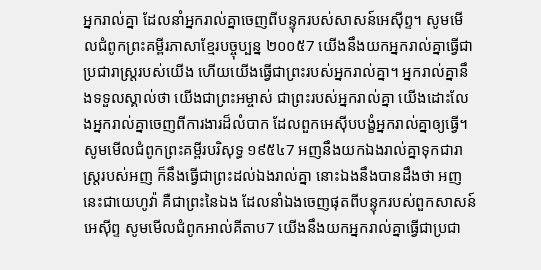អ្នករាល់គ្នា ដែលនាំអ្នករាល់គ្នាចេញពីបន្ទុករបស់សាសន៍អេស៊ីព្ទ។ សូមមើលជំពូកព្រះគម្ពីរភាសាខ្មែរបច្ចុប្បន្ន ២០០៥7 យើងនឹងយកអ្នករាល់គ្នាធ្វើជាប្រជារាស្ត្ររបស់យើង ហើយយើងធ្វើជាព្រះរបស់អ្នករាល់គ្នា។ អ្នករាល់គ្នានឹងទទួលស្គាល់ថា យើងជាព្រះអម្ចាស់ ជាព្រះរបស់អ្នករាល់គ្នា យើងដោះលែងអ្នករាល់គ្នាចេញពីការងារដ៏លំបាក ដែលពួកអេស៊ីបបង្ខំអ្នករាល់គ្នាឲ្យធ្វើ។ សូមមើលជំពូកព្រះគម្ពីរបរិសុទ្ធ ១៩៥៤7 អញនឹងយកឯងរាល់គ្នាទុកជារាស្ត្ររបស់អញ ក៏នឹងធ្វើជាព្រះដល់ឯងរាល់គ្នា នោះឯងនឹងបានដឹងថា អញនេះជាយេហូវ៉ា គឺជាព្រះនៃឯង ដែលនាំឯងចេញផុតពីបន្ទុករបស់ពួកសាសន៍អេស៊ីព្ទ សូមមើលជំពូកអាល់គីតាប7 យើងនឹងយកអ្នករាល់គ្នាធ្វើជាប្រជា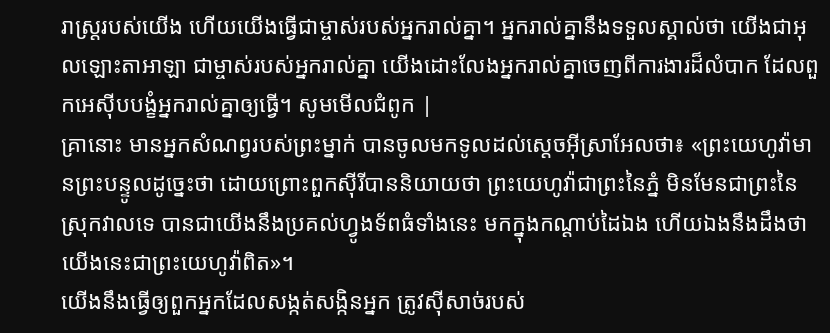រាស្ត្ររបស់យើង ហើយយើងធ្វើជាម្ចាស់របស់អ្នករាល់គ្នា។ អ្នករាល់គ្នានឹងទទួលស្គាល់ថា យើងជាអុលឡោះតាអាឡា ជាម្ចាស់របស់អ្នករាល់គ្នា យើងដោះលែងអ្នករាល់គ្នាចេញពីការងារដ៏លំបាក ដែលពួកអេស៊ីបបង្ខំអ្នករាល់គ្នាឲ្យធ្វើ។ សូមមើលជំពូក |
គ្រានោះ មានអ្នកសំណព្វរបស់ព្រះម្នាក់ បានចូលមកទូលដល់ស្តេចអ៊ីស្រាអែលថា៖ «ព្រះយេហូវ៉ាមានព្រះបន្ទូលដូច្នេះថា ដោយព្រោះពួកស៊ីរីបាននិយាយថា ព្រះយេហូវ៉ាជាព្រះនៃភ្នំ មិនមែនជាព្រះនៃស្រុកវាលទេ បានជាយើងនឹងប្រគល់ហ្វូងទ័ពធំទាំងនេះ មកក្នុងកណ្ដាប់ដៃឯង ហើយឯងនឹងដឹងថា យើងនេះជាព្រះយេហូវ៉ាពិត»។
យើងនឹងធ្វើឲ្យពួកអ្នកដែលសង្កត់សង្កិនអ្នក ត្រូវស៊ីសាច់របស់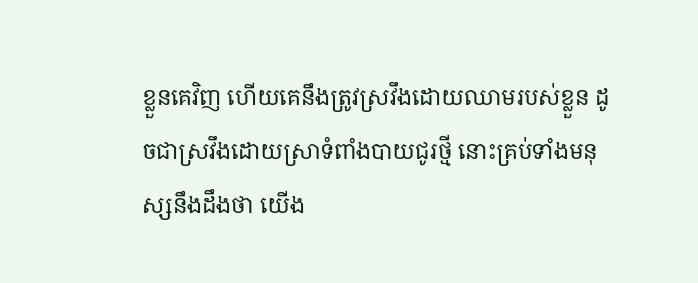ខ្លួនគេវិញ ហើយគេនឹងត្រូវស្រវឹងដោយឈាមរបស់ខ្លួន ដូចជាស្រវឹងដោយស្រាទំពាំងបាយជូរថ្មី នោះគ្រប់ទាំងមនុស្សនឹងដឹងថា យើង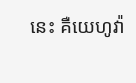នេះ គឺយេហូវ៉ា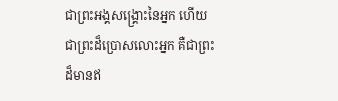ជាព្រះអង្គសង្គ្រោះនៃអ្នក ហើយជាព្រះដ៏ប្រោសលោះអ្នក គឺជាព្រះដ៏មានឥ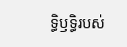ទ្ធិឫទ្ធិរបស់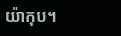យ៉ាកុប។